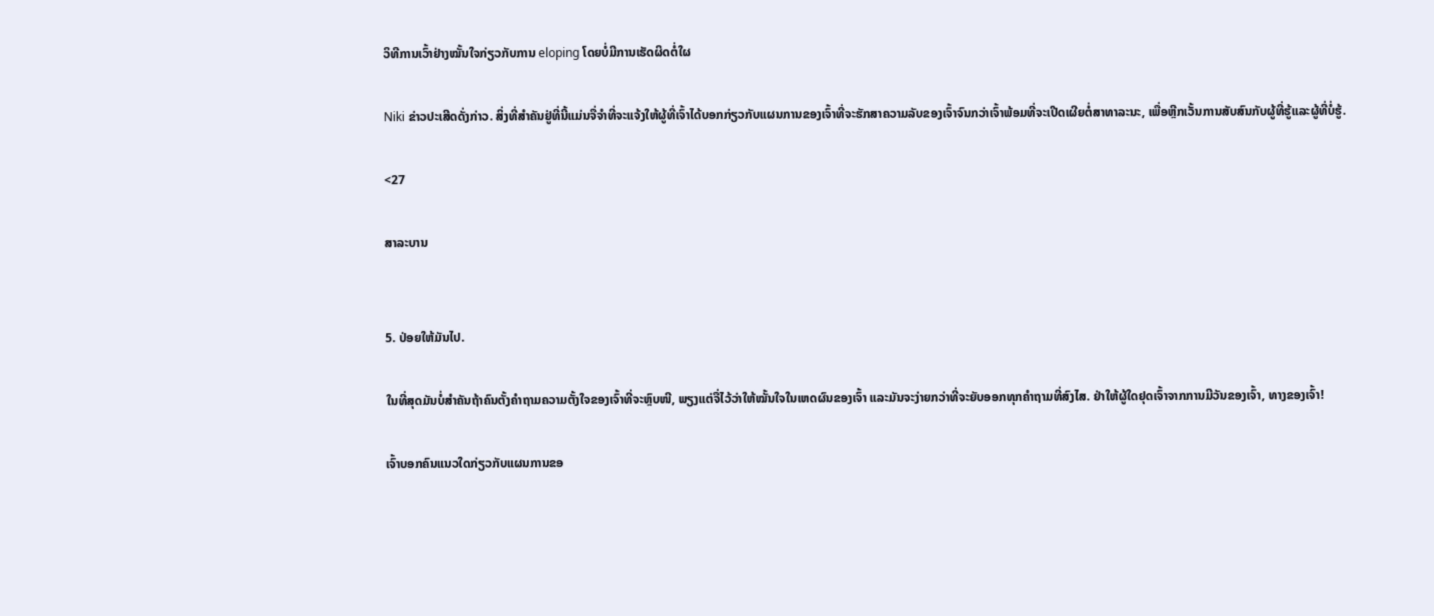ວິທີການເວົ້າຢ່າງໝັ້ນໃຈກ່ຽວກັບການ eloping ໂດຍບໍ່ມີການເຮັດຜິດຕໍ່ໃຜ

Niki ຂ່າວປະເສີດດັ່ງກ່າວ. ສິ່ງທີ່ສໍາຄັນຢູ່ທີ່ນີ້ແມ່ນຈື່ຈໍາທີ່ຈະແຈ້ງໃຫ້ຜູ້ທີ່ເຈົ້າໄດ້ບອກກ່ຽວກັບແຜນການຂອງເຈົ້າທີ່ຈະຮັກສາຄວາມລັບຂອງເຈົ້າຈົນກວ່າເຈົ້າພ້ອມທີ່ຈະເປີດເຜີຍຕໍ່ສາທາລະນະ, ເພື່ອຫຼີກເວັ້ນການສັບສົນກັບຜູ້ທີ່ຮູ້ແລະຜູ້ທີ່ບໍ່ຮູ້.

<27

ສາລະບານ


5. ປ່ອຍໃຫ້ມັນໄປ.

ໃນທີ່ສຸດມັນບໍ່ສໍາຄັນຖ້າຄົນຕັ້ງຄໍາຖາມຄວາມຕັ້ງໃຈຂອງເຈົ້າທີ່ຈະຫຼົບໜີ, ພຽງແຕ່ຈື່ໄວ້ວ່າໃຫ້ໝັ້ນໃຈໃນເຫດຜົນຂອງເຈົ້າ ແລະມັນຈະງ່າຍກວ່າທີ່ຈະຍັບອອກທຸກຄຳຖາມທີ່ສົງໄສ. ຢ່າໃຫ້ຜູ້ໃດຢຸດເຈົ້າຈາກການມີວັນຂອງເຈົ້າ, ທາງຂອງເຈົ້າ!

ເຈົ້າບອກຄົນແນວໃດກ່ຽວກັບແຜນການຂອ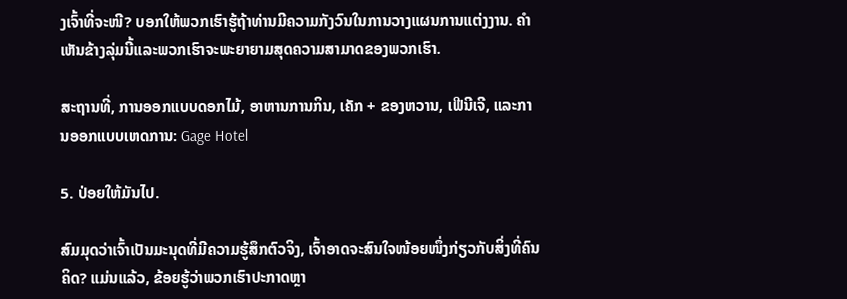ງເຈົ້າທີ່ຈະໜີ? ບອກໃຫ້ພວກເຮົາຮູ້ຖ້າທ່ານມີຄວາມກັງວົນໃນການວາງແຜນການແຕ່ງງານ. ຄໍາເຫັນຂ້າງລຸ່ມນີ້ແລະພວກເຮົາຈະພະຍາຍາມສຸດຄວາມສາມາດຂອງພວກເຮົາ.

ສະຖານທີ່, ການອອກແບບດອກໄມ້, ອາຫານການກິນ, ເຄັກ + ຂອງຫວານ, ເຟີນີເຈີ, ແລະການອອກແບບເຫດການ: Gage Hotel

5. ປ່ອຍໃຫ້ມັນໄປ.

ສົມມຸດວ່າເຈົ້າເປັນມະນຸດທີ່ມີຄວາມຮູ້ສຶກຕົວຈິງ, ເຈົ້າອາດຈະສົນໃຈໜ້ອຍໜຶ່ງກ່ຽວກັບສິ່ງທີ່ຄົນຄິດ? ແມ່ນແລ້ວ, ຂ້ອຍຮູ້ວ່າພວກເຮົາປະກາດຫຼາ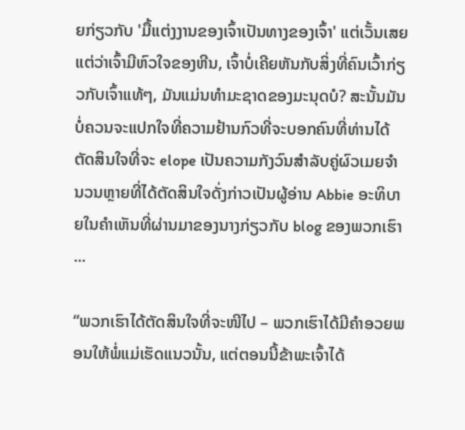ຍກ່ຽວກັບ 'ມື້ແຕ່ງງານຂອງເຈົ້າເປັນທາງຂອງເຈົ້າ' ແຕ່ເວັ້ນເສຍແຕ່ວ່າເຈົ້າມີຫົວໃຈຂອງຫີນ, ເຈົ້າບໍ່ເຄີຍຫັນກັບສິ່ງທີ່ຄົນເວົ້າກ່ຽວກັບເຈົ້າແທ້ໆ, ມັນແມ່ນທໍາມະຊາດຂອງມະນຸດບໍ? ສະນັ້ນມັນບໍ່ຄວນຈະແປກໃຈທີ່ຄວາມຢ້ານກົວທີ່ຈະບອກຄົນທີ່ທ່ານໄດ້ຕັດສິນໃຈທີ່ຈະ elope ເປັນຄວາມກັງວົນສໍາລັບຄູ່ຜົວເມຍຈໍານວນຫຼາຍທີ່ໄດ້ຕັດສິນໃຈດັ່ງກ່າວເປັນຜູ້ອ່ານ Abbie ອະທິບາຍໃນຄໍາເຫັນທີ່ຜ່ານມາຂອງນາງກ່ຽວກັບ blog ຂອງພວກເຮົາ ...

“ພວກເຮົາໄດ້ຕັດສິນໃຈທີ່ຈະໜີໄປ – ພວກເຮົາໄດ້ມີຄຳອວຍພອນໃຫ້ພໍ່ແມ່ເຮັດແນວນັ້ນ, ແຕ່ຕອນນີ້ຂ້າພະເຈົ້າໄດ້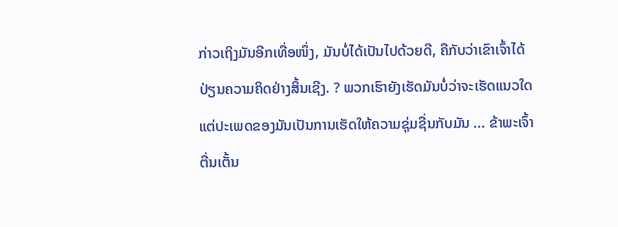ກ່າວເຖິງມັນອີກເທື່ອໜຶ່ງ, ມັນບໍ່ໄດ້ເປັນໄປດ້ວຍດີ, ຄືກັບວ່າເຂົາເຈົ້າໄດ້ປ່ຽນຄວາມຄິດຢ່າງສິ້ນເຊີງ. ? ພວກເຮົາຍັງເຮັດມັນບໍ່ວ່າຈະເຮັດແນວໃດແຕ່ປະເພດຂອງມັນເປັນການເຮັດໃຫ້ຄວາມຊຸ່ມຊື່ນກັບມັນ ... ຂ້າພະເຈົ້າຕື່ນເຕັ້ນ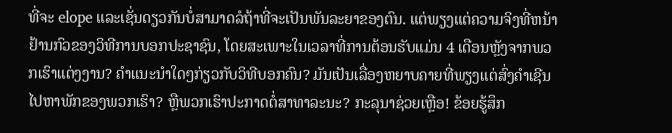ທີ່ຈະ elope ແລະເຊັ່ນດຽວກັນບໍ່ສາມາດລໍຖ້າທີ່ຈະເປັນພັນລະຍາຂອງຕົນ. ແຕ່ພຽງແຕ່ຄວາມຈິງທີ່ຫນ້າຢ້ານກົວຂອງວິທີການບອກປະຊາຊົນ, ໂດຍສະເພາະໃນເວລາທີ່ການຕ້ອນຮັບແມ່ນ 4 ເດືອນຫຼັງຈາກພວກເຮົາແຕ່ງງານ? ຄໍາແນະນໍາໃດໆກ່ຽວກັບວິທີບອກຄົນ? ມັນເປັນເລື່ອງຫຍາບຄາຍທີ່ພຽງແຕ່ສົ່ງຄໍາເຊີນໄປຫາພັກຂອງພວກເຮົາ? ຫຼືພວກເຮົາປະກາດຕໍ່ສາທາລະນະ? ກະລຸນາຊ່ວຍເຫຼືອ! ຂ້ອຍຮູ້ສຶກ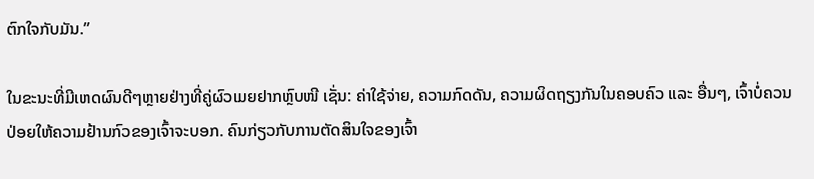ຕົກໃຈກັບມັນ.”

ໃນຂະນະທີ່ມີເຫດຜົນດີໆຫຼາຍຢ່າງທີ່ຄູ່ຜົວເມຍຢາກຫຼົບໜີ ເຊັ່ນ: ຄ່າໃຊ້ຈ່າຍ, ຄວາມກົດດັນ, ຄວາມຜິດຖຽງກັນໃນຄອບຄົວ ແລະ ອື່ນໆ, ເຈົ້າບໍ່ຄວນປ່ອຍໃຫ້ຄວາມຢ້ານກົວຂອງເຈົ້າຈະບອກ. ຄົນກ່ຽວກັບການຕັດສິນໃຈຂອງເຈົ້າ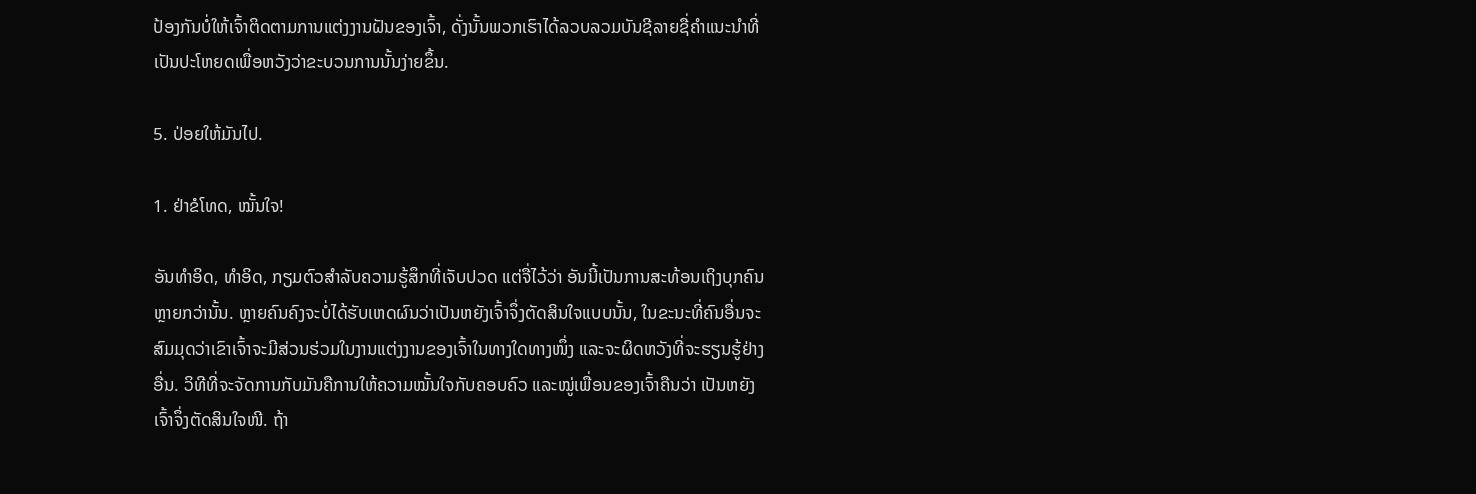ປ້ອງກັນບໍ່ໃຫ້ເຈົ້າຕິດຕາມການແຕ່ງງານຝັນຂອງເຈົ້າ, ດັ່ງນັ້ນພວກເຮົາໄດ້ລວບລວມບັນຊີລາຍຊື່ຄໍາແນະນໍາທີ່ເປັນປະໂຫຍດເພື່ອຫວັງວ່າຂະບວນການນັ້ນງ່າຍຂຶ້ນ.

5. ປ່ອຍໃຫ້ມັນໄປ.

1. ຢ່າຂໍໂທດ, ໝັ້ນໃຈ!

ອັນທຳອິດ, ທຳອິດ, ກຽມຕົວສຳລັບຄວາມຮູ້ສຶກທີ່ເຈັບປວດ ແຕ່ຈື່ໄວ້ວ່າ ອັນນີ້ເປັນການສະທ້ອນເຖິງບຸກຄົນຫຼາຍກວ່ານັ້ນ. ຫຼາຍຄົນຄົງຈະບໍ່ໄດ້ຮັບເຫດຜົນວ່າເປັນຫຍັງເຈົ້າຈຶ່ງຕັດສິນໃຈແບບນັ້ນ, ໃນຂະນະທີ່ຄົນອື່ນຈະສົມມຸດວ່າເຂົາເຈົ້າຈະມີສ່ວນຮ່ວມໃນງານແຕ່ງງານຂອງເຈົ້າໃນທາງໃດທາງໜຶ່ງ ແລະຈະຜິດຫວັງທີ່ຈະຮຽນຮູ້ຢ່າງອື່ນ. ວິທີທີ່ຈະຈັດການກັບມັນຄືການໃຫ້ຄວາມໝັ້ນໃຈກັບຄອບຄົວ ແລະໝູ່ເພື່ອນຂອງເຈົ້າຄືນວ່າ ເປັນຫຍັງເຈົ້າຈຶ່ງຕັດສິນໃຈໜີ. ຖ້າ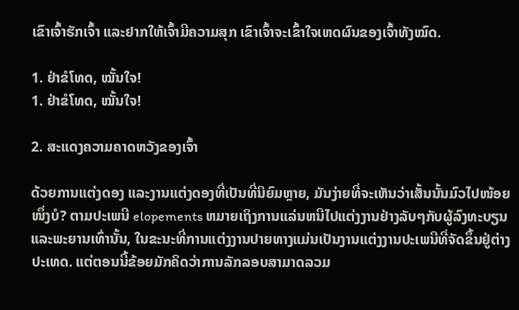ເຂົາເຈົ້າຮັກເຈົ້າ ແລະຢາກໃຫ້ເຈົ້າມີຄວາມສຸກ ເຂົາເຈົ້າຈະເຂົ້າໃຈເຫດຜົນຂອງເຈົ້າທັງໝົດ.

1. ຢ່າຂໍໂທດ, ໝັ້ນໃຈ!
1. ຢ່າຂໍໂທດ, ໝັ້ນໃຈ!

2. ສະແດງຄວາມຄາດຫວັງຂອງເຈົ້າ

ດ້ວຍການແຕ່ງດອງ ແລະງານແຕ່ງດອງທີ່ເປັນທີ່ນິຍົມຫຼາຍ, ມັນງ່າຍທີ່ຈະເຫັນວ່າເສັ້ນນັ້ນມົວໄປໜ້ອຍໜຶ່ງບໍ? ຕາມປະເພນີ elopements ຫມາຍເຖິງການແລ່ນຫນີໄປແຕ່ງງານຢ່າງລັບໆກັບຜູ້ລົງທະບຽນແລະພະຍານເທົ່ານັ້ນ, ໃນຂະນະທີ່ການແຕ່ງງານປາຍທາງແມ່ນເປັນງານແຕ່ງງານປະເພນີທີ່ຈັດຂຶ້ນຢູ່ຕ່າງປະເທດ. ແຕ່ຕອນນີ້ຂ້ອຍມັກຄິດວ່າການລັກລອບສາມາດລວມ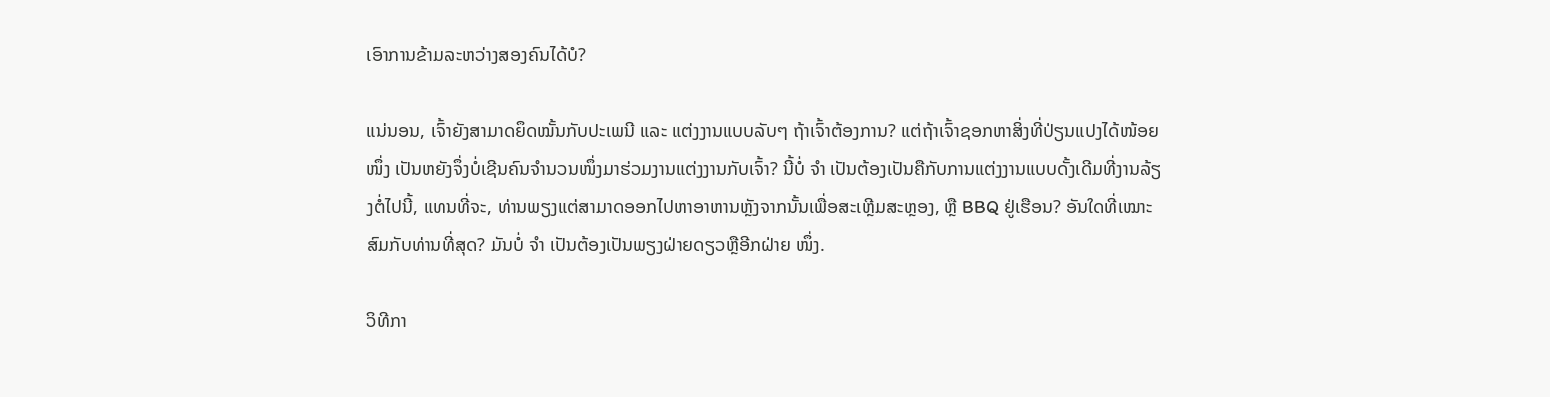ເອົາການຂ້າມລະຫວ່າງສອງຄົນໄດ້ບໍ?

ແນ່ນອນ, ເຈົ້າຍັງສາມາດຍຶດໝັ້ນກັບປະເພນີ ແລະ ແຕ່ງງານແບບລັບໆ ຖ້າເຈົ້າຕ້ອງການ? ແຕ່ຖ້າເຈົ້າຊອກຫາສິ່ງທີ່ປ່ຽນແປງໄດ້ໜ້ອຍໜຶ່ງ ເປັນຫຍັງຈຶ່ງບໍ່ເຊີນຄົນຈຳນວນໜຶ່ງມາຮ່ວມງານແຕ່ງງານກັບເຈົ້າ? ນີ້ບໍ່ ຈຳ ເປັນຕ້ອງເປັນຄືກັບການແຕ່ງງານແບບດັ້ງເດີມທີ່ງານລ້ຽງຕໍ່ໄປນີ້, ແທນທີ່ຈະ, ທ່ານພຽງແຕ່ສາມາດອອກໄປຫາອາຫານຫຼັງຈາກນັ້ນເພື່ອສະເຫຼີມສະຫຼອງ, ຫຼື BBQ ຢູ່ເຮືອນ? ອັນໃດທີ່ເໝາະສົມກັບທ່ານທີ່ສຸດ? ມັນບໍ່ ຈຳ ເປັນຕ້ອງເປັນພຽງຝ່າຍດຽວຫຼືອີກຝ່າຍ ໜຶ່ງ.

ວິທີກາ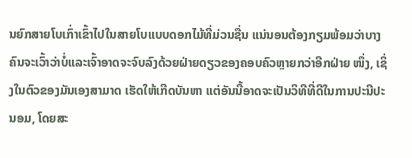ນຍົກສາຍໂບເກົ່າເຂົ້າໄປໃນສາຍໂບແບບດອກໄມ້ທີ່ມ່ວນຊື່ນ ແນ່ນອນຕ້ອງກຽມພ້ອມວ່າບາງຄົນຈະເວົ້າວ່າບໍ່ແລະເຈົ້າອາດຈະຈົບລົງດ້ວຍຝ່າຍດຽວຂອງຄອບຄົວຫຼາຍກວ່າອີກຝ່າຍ ໜຶ່ງ, ເຊິ່ງໃນຕົວຂອງມັນເອງສາມາດ ເຮັດໃຫ້ເກີດບັນຫາ ແຕ່ອັນນີ້ອາດຈະເປັນວິທີທີ່ດີໃນການປະນີປະນອມ, ໂດຍສະ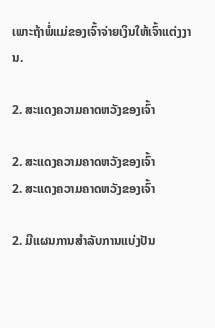ເພາະຖ້າພໍ່ແມ່ຂອງເຈົ້າຈ່າຍເງິນໃຫ້ເຈົ້າແຕ່ງງານ.

2. ສະແດງຄວາມຄາດຫວັງຂອງເຈົ້າ

2. ສະແດງຄວາມຄາດຫວັງຂອງເຈົ້າ
2. ສະແດງຄວາມຄາດຫວັງຂອງເຈົ້າ

2. ມີແຜນການສໍາລັບການແບ່ງປັນ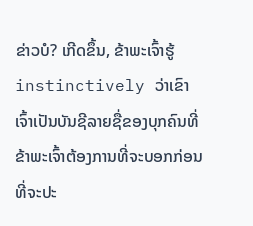ຂ່າວບໍ? ເກີດຂຶ້ນ, ຂ້າພະເຈົ້າຮູ້ instinctively ວ່າເຂົາເຈົ້າເປັນບັນຊີລາຍຊື່ຂອງບຸກຄົນທີ່ຂ້າພະເຈົ້າຕ້ອງການທີ່ຈະບອກກ່ອນທີ່ຈະປະ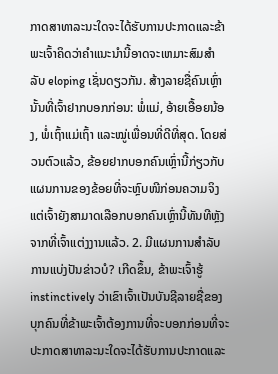ກາດສາທາລະນະໃດຈະໄດ້ຮັບການປະກາດແລະຂ້າພະເຈົ້າຄິດວ່າຄໍາແນະນໍານີ້ອາດຈະເຫມາະສົມສໍາລັບ eloping ເຊັ່ນດຽວກັນ. ສ້າງລາຍຊື່ຄົນເຫຼົ່ານັ້ນທີ່ເຈົ້າຢາກບອກກ່ອນ: ພໍ່ແມ່, ອ້າຍເອື້ອຍນ້ອງ, ພໍ່ເຖົ້າແມ່ເຖົ້າ ແລະໝູ່ເພື່ອນທີ່ດີທີ່ສຸດ. ໂດຍສ່ວນຕົວແລ້ວ, ຂ້ອຍຢາກບອກຄົນເຫຼົ່ານີ້ກ່ຽວກັບແຜນການຂອງຂ້ອຍທີ່ຈະຫຼົບໜີກ່ອນຄວາມຈິງ ແຕ່ເຈົ້າຍັງສາມາດເລືອກບອກຄົນເຫຼົ່ານີ້ທັນທີຫຼັງຈາກທີ່ເຈົ້າແຕ່ງງານແລ້ວ. 2. ມີແຜນການສໍາລັບການແບ່ງປັນຂ່າວບໍ? ເກີດຂຶ້ນ, ຂ້າພະເຈົ້າຮູ້ instinctively ວ່າເຂົາເຈົ້າເປັນບັນຊີລາຍຊື່ຂອງບຸກຄົນທີ່ຂ້າພະເຈົ້າຕ້ອງການທີ່ຈະບອກກ່ອນທີ່ຈະປະກາດສາທາລະນະໃດຈະໄດ້ຮັບການປະກາດແລະ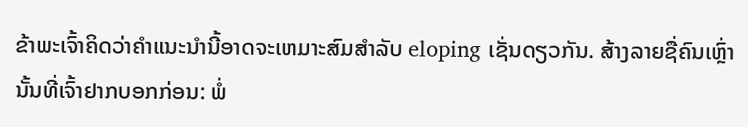ຂ້າພະເຈົ້າຄິດວ່າຄໍາແນະນໍານີ້ອາດຈະເຫມາະສົມສໍາລັບ eloping ເຊັ່ນດຽວກັນ. ສ້າງລາຍຊື່ຄົນເຫຼົ່ານັ້ນທີ່ເຈົ້າຢາກບອກກ່ອນ: ພໍ່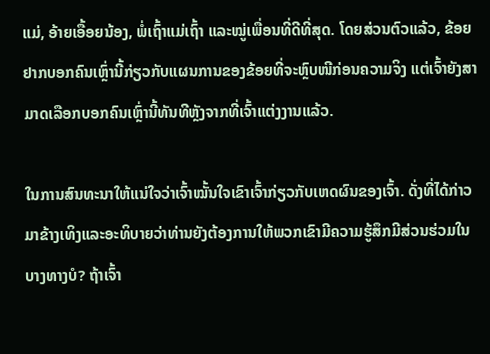ແມ່, ອ້າຍເອື້ອຍນ້ອງ, ພໍ່ເຖົ້າແມ່ເຖົ້າ ແລະໝູ່ເພື່ອນທີ່ດີທີ່ສຸດ. ໂດຍສ່ວນຕົວແລ້ວ, ຂ້ອຍຢາກບອກຄົນເຫຼົ່ານີ້ກ່ຽວກັບແຜນການຂອງຂ້ອຍທີ່ຈະຫຼົບໜີກ່ອນຄວາມຈິງ ແຕ່ເຈົ້າຍັງສາມາດເລືອກບອກຄົນເຫຼົ່ານີ້ທັນທີຫຼັງຈາກທີ່ເຈົ້າແຕ່ງງານແລ້ວ.

ໃນການສົນທະນາໃຫ້ແນ່ໃຈວ່າເຈົ້າໝັ້ນໃຈເຂົາເຈົ້າກ່ຽວກັບເຫດຜົນຂອງເຈົ້າ. ດັ່ງທີ່ໄດ້ກ່າວມາຂ້າງເທິງແລະອະທິບາຍວ່າທ່ານຍັງຕ້ອງການໃຫ້ພວກເຂົາມີຄວາມຮູ້ສຶກມີສ່ວນຮ່ວມໃນບາງທາງບໍ? ຖ້າເຈົ້າ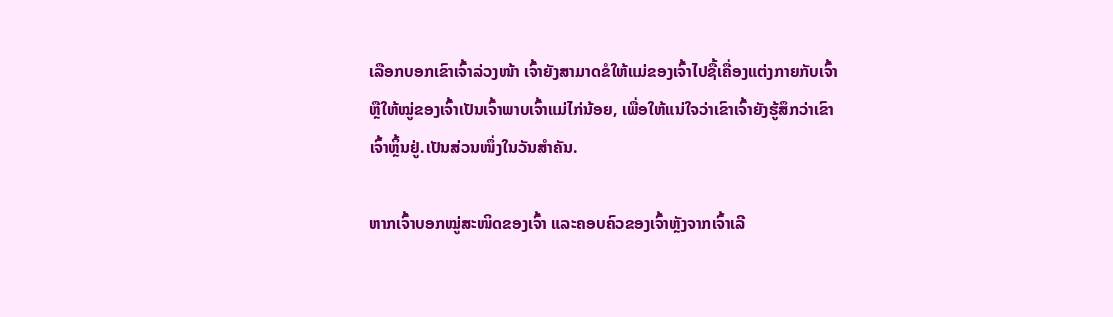ເລືອກບອກເຂົາເຈົ້າລ່ວງໜ້າ ເຈົ້າຍັງສາມາດຂໍໃຫ້ແມ່ຂອງເຈົ້າໄປຊື້ເຄື່ອງແຕ່ງກາຍກັບເຈົ້າ ຫຼືໃຫ້ໝູ່ຂອງເຈົ້າເປັນເຈົ້າພາບເຈົ້າແມ່ໄກ່ນ້ອຍ, ເພື່ອໃຫ້ແນ່ໃຈວ່າເຂົາເຈົ້າຍັງຮູ້ສຶກວ່າເຂົາເຈົ້າຫຼິ້ນຢູ່.ເປັນສ່ວນໜຶ່ງໃນວັນສຳຄັນ.

ຫາກເຈົ້າບອກໝູ່ສະໜິດຂອງເຈົ້າ ແລະຄອບຄົວຂອງເຈົ້າຫຼັງຈາກເຈົ້າເລີ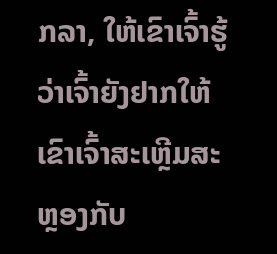ກລາ, ໃຫ້ເຂົາເຈົ້າຮູ້ວ່າເຈົ້າຍັງຢາກໃຫ້ເຂົາເຈົ້າສະເຫຼີມສະຫຼອງກັບ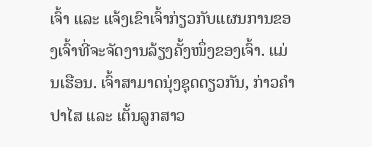ເຈົ້າ ແລະ ແຈ້ງເຂົາເຈົ້າກ່ຽວກັບແຜນການຂອງເຈົ້າທີ່ຈະຈັດງານລ້ຽງຄັ້ງໜຶ່ງຂອງເຈົ້າ. ແມ່ນເຮືອນ. ເຈົ້າສາມາດນຸ່ງຊຸດດຽວກັນ, ກ່າວຄຳປາໄສ ແລະ ເຕັ້ນລູກສາວ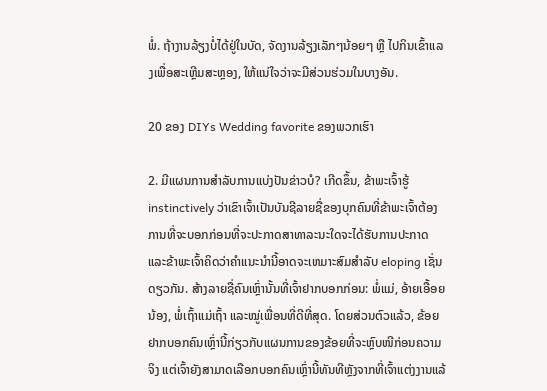ພໍ່. ຖ້າງານລ້ຽງບໍ່ໄດ້ຢູ່ໃນບັດ, ຈັດງານລ້ຽງເລັກໆນ້ອຍໆ ຫຼື ໄປກິນເຂົ້າແລງເພື່ອສະເຫຼີມສະຫຼອງ, ໃຫ້ແນ່ໃຈວ່າຈະມີສ່ວນຮ່ວມໃນບາງອັນ.

20 ຂອງ DIYs Wedding favorite ຂອງພວກເຮົາ

2. ມີແຜນການສໍາລັບການແບ່ງປັນຂ່າວບໍ? ເກີດຂຶ້ນ, ຂ້າພະເຈົ້າຮູ້ instinctively ວ່າເຂົາເຈົ້າເປັນບັນຊີລາຍຊື່ຂອງບຸກຄົນທີ່ຂ້າພະເຈົ້າຕ້ອງການທີ່ຈະບອກກ່ອນທີ່ຈະປະກາດສາທາລະນະໃດຈະໄດ້ຮັບການປະກາດແລະຂ້າພະເຈົ້າຄິດວ່າຄໍາແນະນໍານີ້ອາດຈະເຫມາະສົມສໍາລັບ eloping ເຊັ່ນດຽວກັນ. ສ້າງລາຍຊື່ຄົນເຫຼົ່ານັ້ນທີ່ເຈົ້າຢາກບອກກ່ອນ: ພໍ່ແມ່, ອ້າຍເອື້ອຍນ້ອງ, ພໍ່ເຖົ້າແມ່ເຖົ້າ ແລະໝູ່ເພື່ອນທີ່ດີທີ່ສຸດ. ໂດຍສ່ວນຕົວແລ້ວ, ຂ້ອຍຢາກບອກຄົນເຫຼົ່ານີ້ກ່ຽວກັບແຜນການຂອງຂ້ອຍທີ່ຈະຫຼົບໜີກ່ອນຄວາມຈິງ ແຕ່ເຈົ້າຍັງສາມາດເລືອກບອກຄົນເຫຼົ່ານີ້ທັນທີຫຼັງຈາກທີ່ເຈົ້າແຕ່ງງານແລ້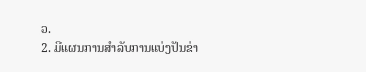ວ.
2. ມີແຜນການສໍາລັບການແບ່ງປັນຂ່າ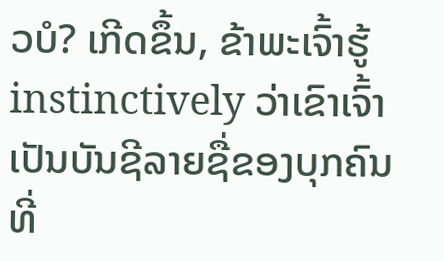ວບໍ? ເກີດຂຶ້ນ, ຂ້າພະເຈົ້າຮູ້ instinctively ວ່າເຂົາເຈົ້າເປັນບັນຊີລາຍຊື່ຂອງບຸກຄົນທີ່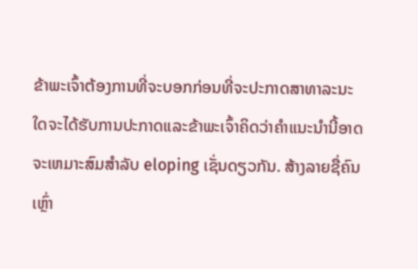ຂ້າພະເຈົ້າຕ້ອງການທີ່ຈະບອກກ່ອນທີ່ຈະປະກາດສາທາລະນະໃດຈະໄດ້ຮັບການປະກາດແລະຂ້າພະເຈົ້າຄິດວ່າຄໍາແນະນໍານີ້ອາດຈະເຫມາະສົມສໍາລັບ eloping ເຊັ່ນດຽວກັນ. ສ້າງລາຍຊື່ຄົນເຫຼົ່າ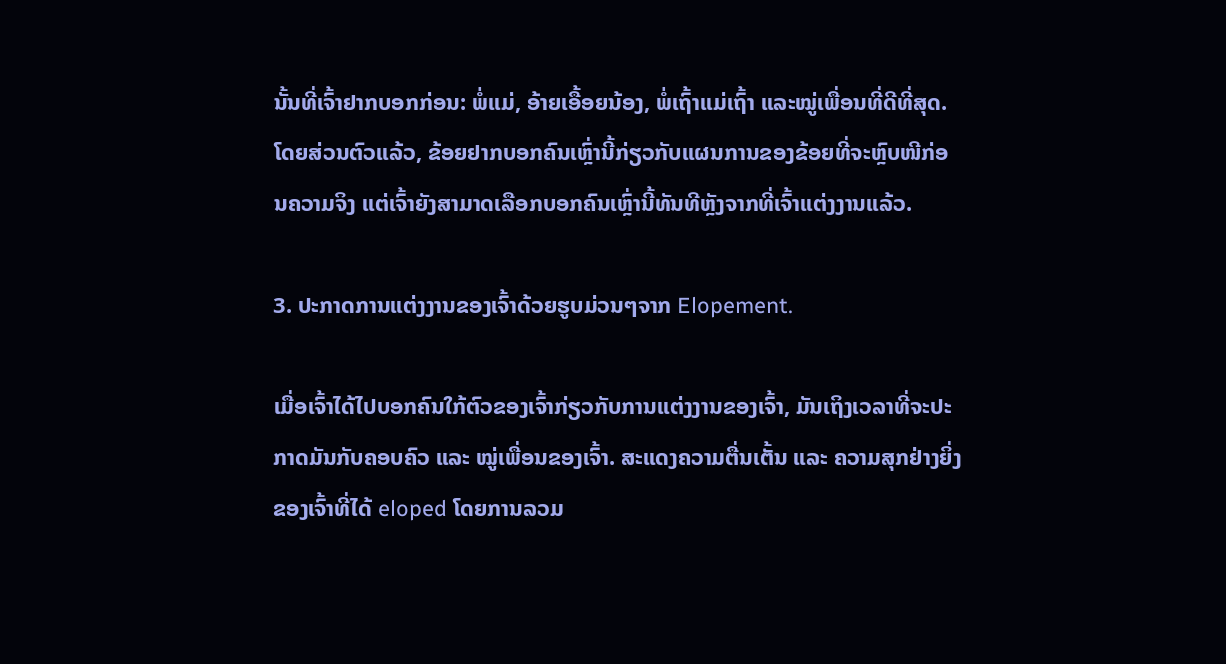ນັ້ນທີ່ເຈົ້າຢາກບອກກ່ອນ: ພໍ່ແມ່, ອ້າຍເອື້ອຍນ້ອງ, ພໍ່ເຖົ້າແມ່ເຖົ້າ ແລະໝູ່ເພື່ອນທີ່ດີທີ່ສຸດ. ໂດຍສ່ວນຕົວແລ້ວ, ຂ້ອຍຢາກບອກຄົນເຫຼົ່ານີ້ກ່ຽວກັບແຜນການຂອງຂ້ອຍທີ່ຈະຫຼົບໜີກ່ອນຄວາມຈິງ ແຕ່ເຈົ້າຍັງສາມາດເລືອກບອກຄົນເຫຼົ່ານີ້ທັນທີຫຼັງຈາກທີ່ເຈົ້າແຕ່ງງານແລ້ວ.

3. ປະກາດການແຕ່ງງານຂອງເຈົ້າດ້ວຍຮູບມ່ວນໆຈາກ Elopement.

ເມື່ອເຈົ້າໄດ້ໄປບອກຄົນໃກ້ຕົວຂອງເຈົ້າກ່ຽວກັບການແຕ່ງງານຂອງເຈົ້າ, ມັນເຖິງເວລາທີ່ຈະປະກາດມັນກັບຄອບຄົວ ແລະ ໝູ່ເພື່ອນຂອງເຈົ້າ. ສະແດງຄວາມຕື່ນເຕັ້ນ ແລະ ຄວາມສຸກຢ່າງຍິ່ງຂອງເຈົ້າທີ່ໄດ້ eloped ໂດຍການລວມ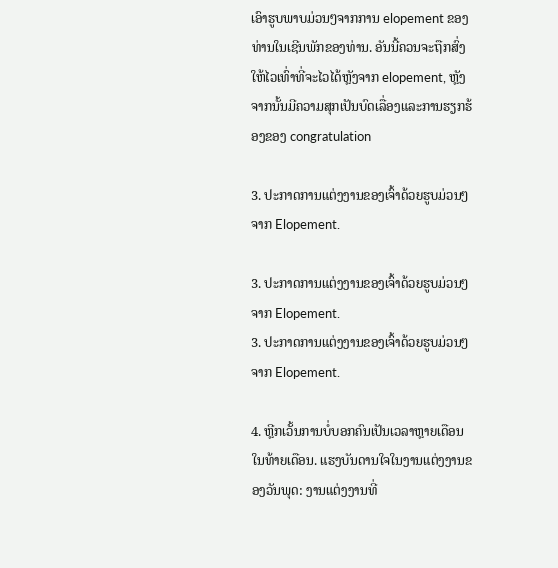ເອົາຮູບພາບມ່ວນໆຈາກການ elopement ຂອງທ່ານໃນເຊີນພັກຂອງທ່ານ. ອັນນີ້ຄວນຈະຖືກສົ່ງໃຫ້ໄວເທົ່າທີ່ຈະໄວໄດ້ຫຼັງຈາກ elopement, ຫຼັງຈາກນັ້ນມີຄວາມສຸກເປັນບົດເລື່ອງແລະການຮຽກຮ້ອງຂອງ congratulation

3. ປະກາດການແຕ່ງງານຂອງເຈົ້າດ້ວຍຮູບມ່ວນໆຈາກ Elopement.

3. ປະກາດການແຕ່ງງານຂອງເຈົ້າດ້ວຍຮູບມ່ວນໆຈາກ Elopement.
3. ປະກາດການແຕ່ງງານຂອງເຈົ້າດ້ວຍຮູບມ່ວນໆຈາກ Elopement.

4. ຫຼີກເວັ້ນການບໍ່ບອກຄົນເປັນເວລາຫຼາຍເດືອນໃນທ້າຍເດືອນ. ແຮງບັນດານໃຈໃນງານແຕ່ງງານຂອງວັນພຸດ: ງານແຕ່ງງານທີ່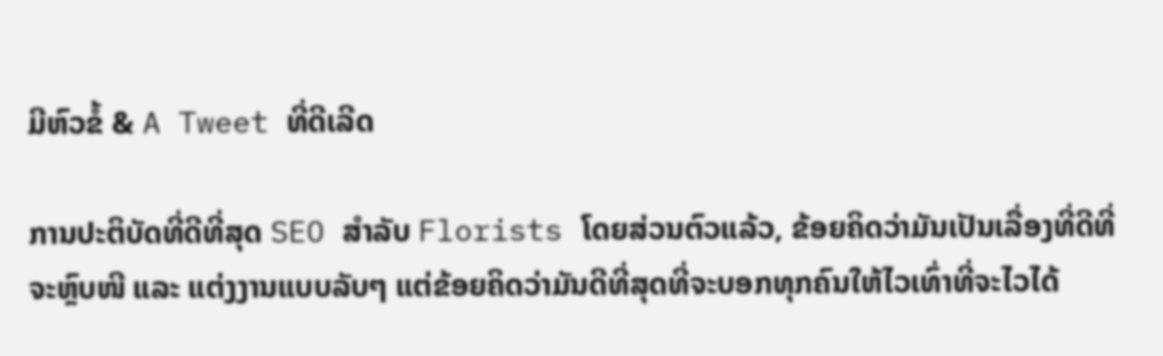ມີຫົວຂໍ້ & A Tweet ທີ່ດີເລີດ

ການປະຕິບັດທີ່ດີທີ່ສຸດ SEO ສໍາລັບ Florists ໂດຍສ່ວນຕົວແລ້ວ, ຂ້ອຍຄິດວ່າມັນເປັນເລື່ອງທີ່ດີທີ່ຈະຫຼົບໜີ ແລະ ແຕ່ງງານແບບລັບໆ ແຕ່ຂ້ອຍຄິດວ່າມັນດີທີ່ສຸດທີ່ຈະບອກທຸກຄົນໃຫ້ໄວເທົ່າທີ່ຈະໄວໄດ້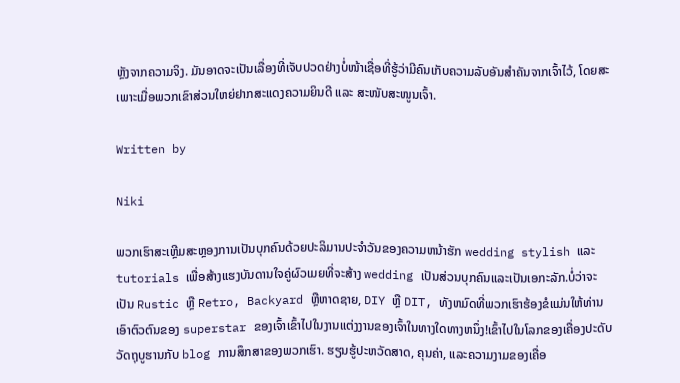ຫຼັງຈາກຄວາມຈິງ. ມັນອາດຈະເປັນເລື່ອງທີ່ເຈັບປວດຢ່າງບໍ່ໜ້າເຊື່ອທີ່ຮູ້ວ່າມີຄົນເກັບຄວາມລັບອັນສຳຄັນຈາກເຈົ້າໄວ້, ໂດຍສະເພາະເມື່ອພວກເຂົາສ່ວນໃຫຍ່ຢາກສະແດງຄວາມຍິນດີ ແລະ ສະໜັບສະໜູນເຈົ້າ.

Written by

Niki

ພວກເຮົາສະເຫຼີມສະຫຼອງການເປັນບຸກຄົນດ້ວຍປະລິມານປະຈໍາວັນຂອງຄວາມຫນ້າຮັກ wedding stylish ແລະ tutorials ເພື່ອສ້າງແຮງບັນດານໃຈຄູ່ຜົວເມຍທີ່ຈະສ້າງ wedding ເປັນສ່ວນບຸກຄົນແລະເປັນເອກະລັກ.ບໍ່ວ່າຈະເປັນ Rustic ຫຼື Retro, Backyard ຫຼືຫາດຊາຍ, DIY ຫຼື DIT, ທັງຫມົດທີ່ພວກເຮົາຮ້ອງຂໍແມ່ນໃຫ້ທ່ານເອົາຕົວຕົນຂອງ superstar ຂອງເຈົ້າເຂົ້າໄປໃນງານແຕ່ງງານຂອງເຈົ້າໃນທາງໃດທາງຫນຶ່ງ!ເຂົ້າໄປໃນໂລກຂອງເຄື່ອງປະດັບວັດຖຸບູຮານກັບ blog ການສຶກສາຂອງພວກເຮົາ. ຮຽນຮູ້ປະຫວັດສາດ, ຄຸນຄ່າ, ແລະຄວາມງາມຂອງເຄື່ອ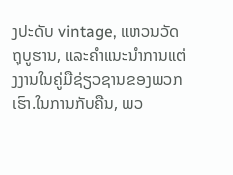ງປະດັບ vintage, ແຫວນວັດຖຸບູຮານ, ແລະຄໍາແນະນໍາການແຕ່ງງານໃນຄູ່ມືຊ່ຽວຊານຂອງພວກເຮົາ.ໃນການກັບຄືນ, ພວ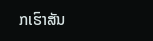ກເຮົາສັນ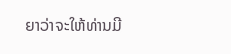ຍາວ່າຈະໃຫ້ທ່ານມີ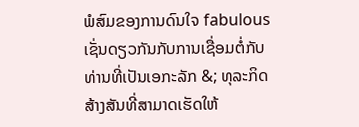ພໍສົມຂອງການດົນໃຈ fabulous ເຊັ່ນດຽວກັນກັບການເຊື່ອມຕໍ່ກັບທ່ານທີ່ເປັນເອກະລັກ &; ທຸລະກິດສ້າງສັນທີ່ສາມາດເຮັດໃຫ້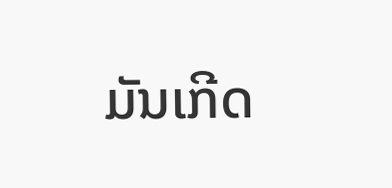ມັນເກີດ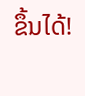ຂຶ້ນໄດ້!